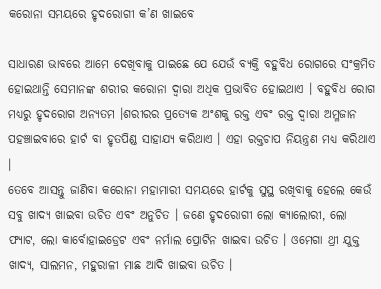କରୋନା ସମୟରେ ହୃଦରୋଗୀ କ’ଣ ଖାଇବେ

ସାଧାରଣ ଭାବରେ ଆମେ ଦେଖିବାକୁ ପାଇଛେ ଯେ ଯେଉଁ ବ୍ୟକ୍ତି ବହୁବିଧ ରୋଗରେ ସଂକ୍ରମିତ ହୋଇଥାନ୍ତି ସେମାନଙ୍କ ଶରୀର କରୋନା ଦ୍ୱାରା ଅଧିକ ପ୍ରଭାବିତ ହୋଇଥାଏ । ବହୁବିଧ ରୋଗ ମଧ୍ୟରୁ ହୃଦରୋଗ ଅନ୍ୟତମ ।ଶରୀରର ପ୍ରତ୍ୟେକ ଅଂଶକୁ ରକ୍ତ ଏବଂ ରକ୍ତ ଦ୍ୱାରା ଅମ୍ଳଜାନ ପହଞ୍ଚାଇବାରେ ହାର୍ଟ ବା ହୃତପିଣ୍ଡ ସାହାଯ୍ୟ କରିଥାଏ । ଏହା ରକ୍ତଚାପ ନିୟନ୍ତ୍ରଣ ମଧ୍ୟ କରିଥାଏ ।
ତେବେ ଆସନ୍ତୁ ଜାଣିବା କରୋନା ମହାମାରୀ ସମୟରେ ହାର୍ଟକୁ ସୁସ୍ଥ ରଖିବାକୁ ହେଲେ କେଉଁ ସବୁ ଖାଦ୍ୟ ଖାଇବା ଉଚିତ ଏବଂ ଅନୁଚିତ । ଜଣେ ହୃଦରୋଗୀ ଲୋ କ୍ୟାଲୋରୀ, ଲୋ ଫ୍ୟାଟ, ଲୋ କାର୍ବୋହାଇଡ୍ରେଟ ଏବଂ ନର୍ମାଲ ପ୍ରୋଟିନ ଖାଇବା ଉଚିତ । ଓମେଗା ଥ୍ରୀ ଯୁକ୍ତ ଖାଦ୍ୟ, ସାଲମନ, ମହୁରାଳୀ ମାଛ ଆଦି ଖାଇବା ଉଚିତ ।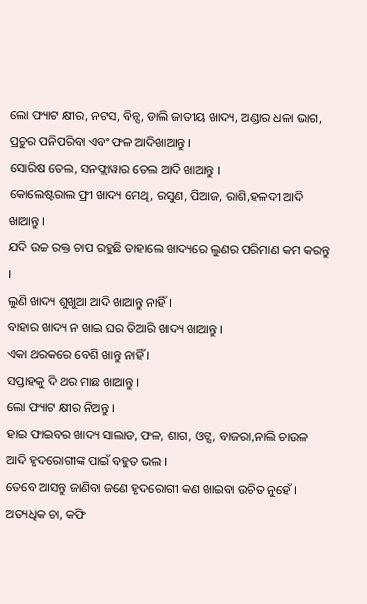ଲୋ ଫ୍ୟାଟ କ୍ଷୀର, ନଟସ, ବିନ୍ସ, ଡାଲି ଜାତୀୟ ଖାଦ୍ୟ, ଅଣ୍ଡାର ଧଳା ଭାଗ, ପ୍ରଚୁର ପନିପରିବା ଏବଂ ଫଳ ଆଦିଖାଆନ୍ତୁ ।
ସୋରିଷ ତେଲ, ସନଫ୍ଲାୱାର ତେଲ ଆଦି ଖାଆନ୍ତୁ ।
କୋଲେଷ୍ଟରାଲ ଫ୍ରୀ ଖାଦ୍ୟ ମେଥି, ରସୁଣ, ପିଆଜ, ରାଶି,ହଳଦୀ ଆଦି ଖାଆନ୍ତୁ ।
ଯଦି ଉଚ୍ଚ ରକ୍ତ ଚାପ ରହୁଛି ତାହାଲେ ଖାଦ୍ୟରେ ଲୁଣର ପରିମାଣ କମ କରନ୍ତୁ ।
ଲୁଣି ଖାଦ୍ୟ ଶୁଖୁଆ ଆଦି ଖାଆନ୍ତୁ ନାହିଁ ।
ବାହାର ଖାଦ୍ୟ ନ ଖାଇ ଘର ତିଆରି ଖାଦ୍ୟ ଖାଆନ୍ତୁ ।
ଏକା ଥରକରେ ବେଶି ଖାନ୍ତୁ ନାହିଁ ।
ସପ୍ତାହକୁ ଦି ଥର ମାଛ ଖାଆନ୍ତୁ ।
ଲୋ ଫ୍ୟାଟ କ୍ଷୀର ନିଅନ୍ତୁ ।
ହାଇ ଫାଇବର ଖାଦ୍ୟ ସାଲାଡ, ଫଳ, ଶାଗ, ଓଟ୍ସ, ବାଜରା,ନାଲି ଚାଉଳ ଆଦି ହୃଦରୋଗୀଙ୍କ ପାଇଁ ବହୁତ ଭଲ ।
ତେବେ ଆସନ୍ତୁ ଜାଣିବା ଜଣେ ହୃଦରୋଗୀ କଣ ଖାଇବା ଉଚିତ ନୁହେଁ ।
ଅତ୍ୟଧିକ ଚା, କଫି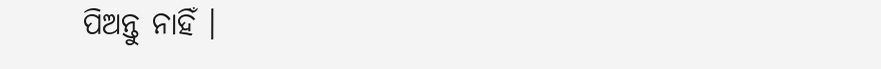ପିଅନ୍ତୁ ନାହିଁ ।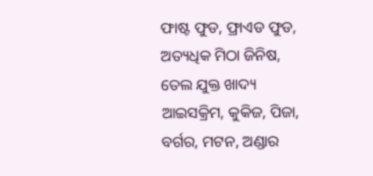ଫାଷ୍ଟ ଫୁଡ, ଫ୍ରାଏଡ ଫୁଡ, ଅତ୍ୟଧିକ ମିଠା ଜିନିଷ, ତେଲ ଯୁକ୍ତ ଖାଦ୍ୟ
ଆଇସକ୍ରିମ, କୁକିଜ, ପିଜା, ବର୍ଗର, ମଟନ, ଅଣ୍ଡାର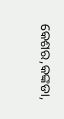କେଶର,କଙ୍କଡା,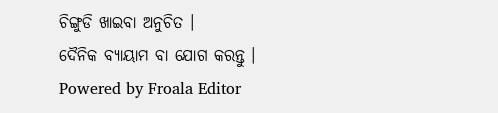ଚିଙ୍ଗୁଡି ଖାଇବା ଅନୁଚିତ ।
ଦୈନିକ ବ୍ୟାୟାମ ବା ଯୋଗ କରନ୍ତୁ ।
Powered by Froala Editor